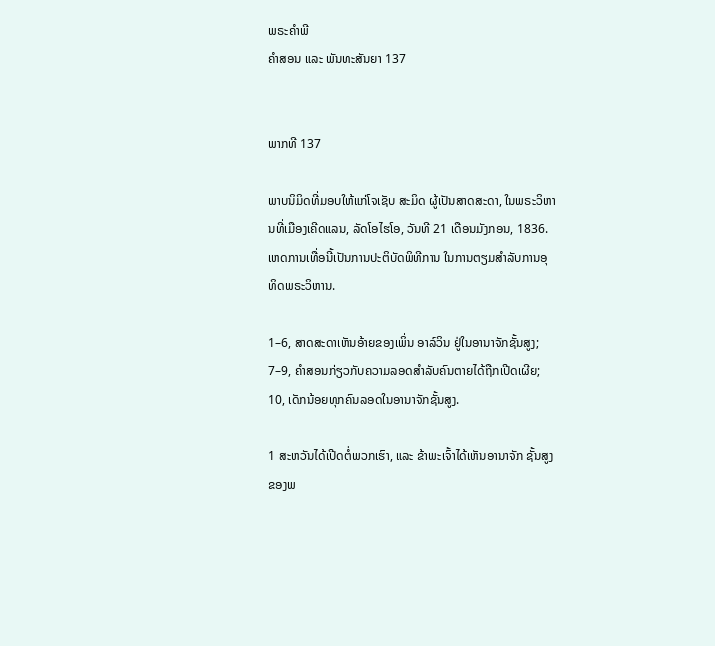ພຣະຄຳພີ
ຄຳສອນ ແລະ ພັນທະສັນຍາ 137


ພາກທີ 137

ພາບນິມິດທີ່ມອບໃຫ້ແກ່ໂຈເຊັບ ສະມິດ ຜູ້ເປັນສາດສະດາ, ໃນພຣະວິຫານທີ່ເມືອງເຄີດແລນ, ລັດໂອໄຮໂອ, ວັນທີ 21 ເດືອນມັງກອນ, 1836. ເຫດການເທື່ອນີ້ເປັນການປະຕິບັດພິທີການ ໃນການຕຽມສຳລັບການອຸທິດພຣະວິຫານ.

1–6, ສາດສະດາເຫັນອ້າຍຂອງເພິ່ນ ອາລ໌ວິນ ຢູ່ໃນອານາຈັກຊັ້ນສູງ; 7–9, ຄຳສອນກ່ຽວກັບຄວາມລອດສຳລັບຄົນຕາຍໄດ້ຖືກເປີດເຜີຍ; 10, ເດັກນ້ອຍທຸກຄົນລອດໃນອານາຈັກຊັ້ນສູງ.

1 ສະຫວັນໄດ້ເປີດຕໍ່ພວກເຮົາ, ແລະ ຂ້າພະເຈົ້າໄດ້ເຫັນອານາຈັກ ຊັ້ນສູງຂອງພ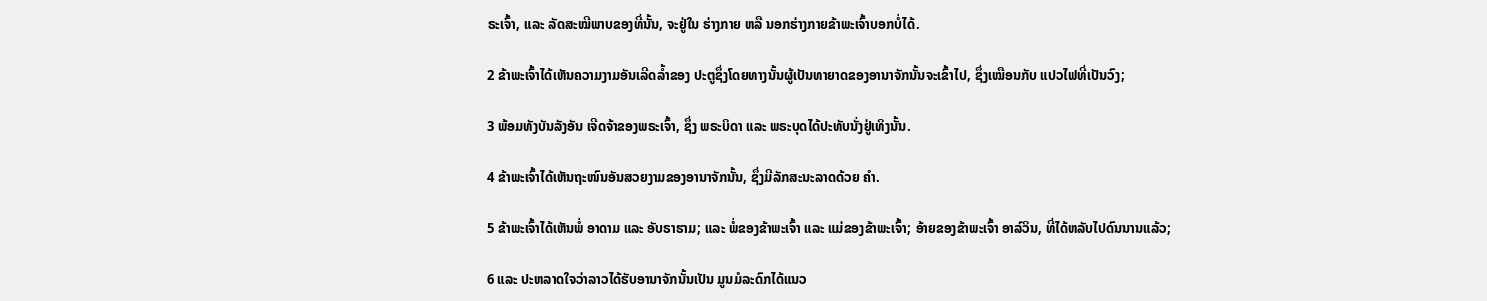ຣະເຈົ້າ, ແລະ ລັດສະໝີພາບຂອງທີ່ນັ້ນ, ຈະຢູ່ໃນ ຮ່າງກາຍ ຫລື ນອກຮ່າງກາຍຂ້າພະເຈົ້າບອກບໍ່ໄດ້.

2 ຂ້າພະເຈົ້າໄດ້ເຫັນຄວາມງາມອັນເລີດລ້ຳຂອງ ປະຕູຊຶ່ງໂດຍທາງນັ້ນຜູ້ເປັນທາຍາດຂອງອານາຈັກນັ້ນຈະເຂົ້າໄປ, ຊຶ່ງເໝືອນກັບ ແປວໄຟທີ່ເປັນວົງ;

3 ພ້ອມທັງບັນລັງອັນ ເຈີດຈ້າຂອງພຣະເຈົ້າ, ຊຶ່ງ ພຣະບິດາ ແລະ ພຣະບຸດໄດ້ປະທັບນັ່ງຢູ່ເທິງນັ້ນ.

4 ຂ້າພະເຈົ້າໄດ້ເຫັນຖະໜົນອັນສວຍງາມຂອງອານາຈັກນັ້ນ, ຊຶ່ງມີລັກສະນະລາດດ້ວຍ ຄຳ.

5 ຂ້າພະເຈົ້າໄດ້ເຫັນພໍ່ ອາດາມ ແລະ ອັບຣາຮາມ; ແລະ ພໍ່ຂອງຂ້າພະເຈົ້າ ແລະ ແມ່ຂອງຂ້າພະເຈົ້າ; ອ້າຍຂອງຂ້າພະເຈົ້າ ອາລ໌ວິນ, ທີ່ໄດ້ຫລັບໄປດົນນານແລ້ວ;

6 ແລະ ປະຫລາດໃຈວ່າລາວໄດ້ຮັບອານາຈັກນັ້ນເປັນ ມູນມໍລະດົກໄດ້ແນວ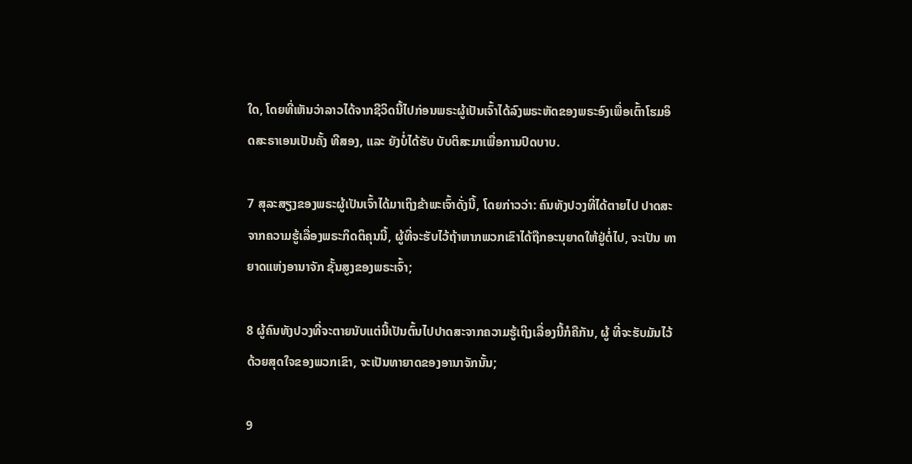ໃດ, ໂດຍທີ່ເຫັນວ່າລາວໄດ້ຈາກຊີວິດນີ້ໄປກ່ອນພຣະຜູ້ເປັນເຈົ້າໄດ້ລົງພຣະຫັດຂອງພຣະອົງເພື່ອເຕົ້າໂຮມອິດສະຣາເອນເປັນຄັ້ງ ທີສອງ, ແລະ ຍັງບໍ່ໄດ້ຮັບ ບັບຕິສະມາເພື່ອການປົດບາບ.

7 ສຸລະສຽງຂອງພຣະຜູ້ເປັນເຈົ້າໄດ້ມາເຖິງຂ້າພະເຈົ້າດັ່ງນີ້, ໂດຍກ່າວວ່າ: ຄົນທັງປວງທີ່ໄດ້ຕາຍໄປ ປາດສະຈາກຄວາມຮູ້ເລື່ອງພຣະກິດຕິຄຸນນີ້, ຜູ້ທີ່ຈະຮັບໄວ້ຖ້າຫາກພວກເຂົາໄດ້ຖືກອະນຸຍາດໃຫ້ຢູ່ຕໍ່ໄປ, ຈະເປັນ ທາຍາດແຫ່ງອານາຈັກ ຊັ້ນສູງຂອງພຣະເຈົ້າ;

8 ຜູ້ຄົນທັງປວງທີ່ຈະຕາຍນັບແຕ່ນີ້ເປັນຕົ້ນໄປປາດສະຈາກຄວາມຮູ້ເຖິງເລື່ອງນີ້ກໍຄືກັນ, ຜູ້ ທີ່ຈະຮັບມັນໄວ້ດ້ວຍສຸດໃຈຂອງພວກເຂົາ, ຈະເປັນທາຍາດຂອງອານາຈັກນັ້ນ;

9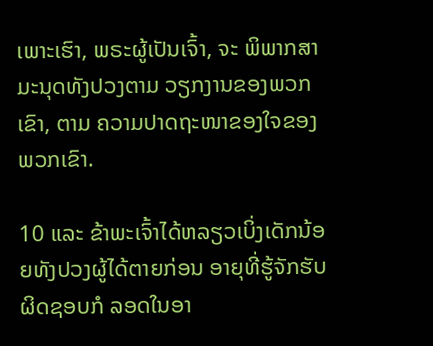ເພາະເຮົາ, ພຣະຜູ້ເປັນເຈົ້າ, ຈະ ພິພາກສາມະນຸດທັງປວງຕາມ ວຽກງານຂອງພວກເຂົາ, ຕາມ ຄວາມປາດຖະໜາຂອງໃຈຂອງພວກເຂົາ.

10 ແລະ ຂ້າພະເຈົ້າໄດ້ຫລຽວເບິ່ງເດັກນ້ອຍທັງປວງຜູ້ໄດ້ຕາຍກ່ອນ ອາຍຸທີ່ຮູ້ຈັກຮັບຜິດຊອບກໍ ລອດໃນອາ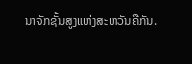ນາຈັກຊັ້ນສູງແຫ່ງສະຫວັນຄືກັນ.